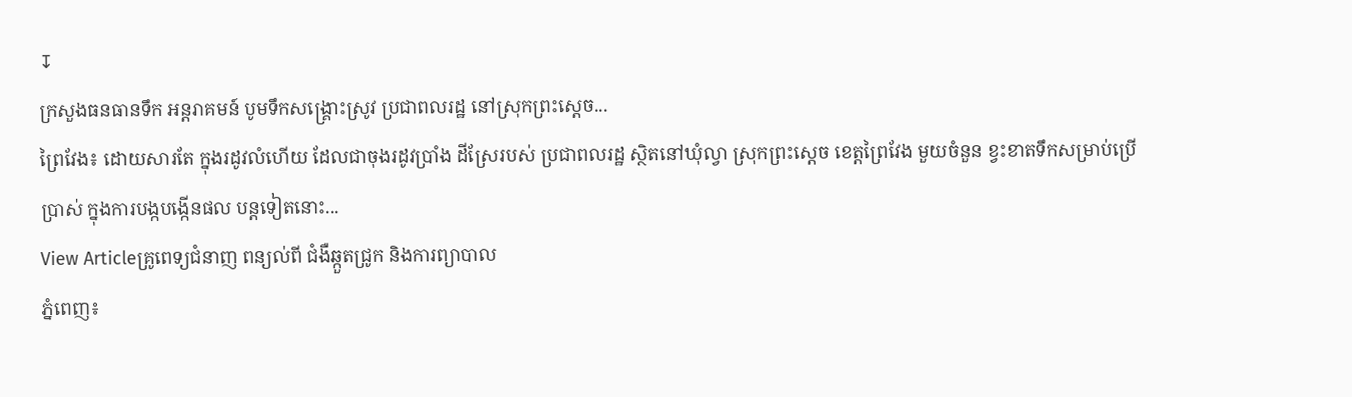↧
ក្រសួងធនធានទឹក អន្តរាគមន៍ បូមទឹកសង្គ្រោះស្រូវ ប្រជាពលរដ្ឋ នៅស្រុកព្រះស្តេច...
ព្រៃវែង៖ ដោយសារតែ ក្នុងរដូវលំហើយ ដែលជាចុងរដូវប្រាំង ដីស្រែរបស់ ប្រជាពលរដ្ឋ ស្ថិតនៅឃុំល្វា ស្រុកព្រះស្តេច ខេត្តព្រៃវែង មួយចំនួន ខ្វះខាតទឹកសម្រាប់ប្រើប្រាស់ ក្នុងការបង្កបង្កើនផល បន្តទៀតនោះ...
View Articleគ្រូពេទ្យជំនាញ ពន្យល់ពី ជំងឺឆ្កួតជ្រូក និងការព្យាបាល
ភ្នំពេញ៖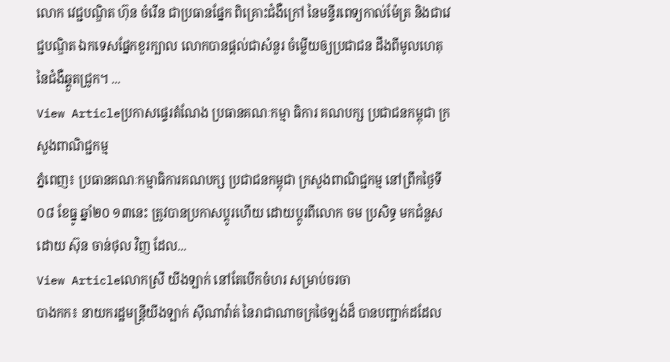លោក វេជ្ជបណ្ឌិត ហ៊ុន ចំរើន ជាប្រធានផ្នែក ពិគ្រោះជំងឺក្រៅ នៃមន្ទីរពេទ្យកាល់ម៉ែត្រ និងជាវេជ្ជបណ្ឌិត ឯកទេសផ្នែកខួរក្បាល លោកបានផ្តល់ជាសំនួរ ចំម្លើយឲ្យប្រជាជន ដឹងពីមូលហេតុនៃជំងឺឆ្គួតជ្រូក។ ...
View Articleប្រកាសផ្ទេរតំណែង ប្រធានគណៈកម្មា ធិការ គណបក្ស ប្រជាជនកម្ពុជា ក្រសួងពាណិជ្ជកម្ម
ភ្នំពេញ៖ ប្រធានគណៈកម្មាធិការគណបក្ស ប្រជាជនកម្ពុជា ក្រសួងពាណិជ្ជកម្ម នៅព្រឹកថ្ងៃទី០៨ ខែធ្នូ ឆ្នាំ២០ ១៣នេះ ត្រូវបានប្រកាសប្តូរហើយ ដោយប្តូរពីលោក ចម ប្រសិទ្ធ មកជំនួសដោយ ស៊ុន ចាន់ថុល វិញ ដែល...
View Articleលោកស្រី យីងឡាក់ នៅតែបើកចំហរ សម្រាប់ចរចា
បាងកក៖ នាយករដ្ឋមន្រ្តីយីងឡាក់ ស៊ីណាវ៉ាត់ នៃរាជាណាចក្រថៃឡង់ដ៏ បានបញ្ជាក់ដដែល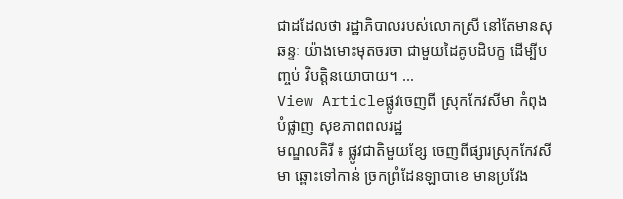ជាដដែលថា រដ្ឋាភិបាលរបស់លោកស្រី នៅតែមានសុឆន្ទៈ យ៉ាងមោះមុតចរចា ជាមួយដៃគូបដិបក្ខ ដើម្បីបញ្ចប់ វិបត្តិនយោបាយ។ ...
View Articleផ្លូវចេញពី ស្រុកកែវសីមា កំពុងបំផ្លាញ សុខភាពពលរដ្ឋ
មណ្ឌលគិរី ៖ ផ្លូវជាតិមួយខ្សែ ចេញពីផ្សារស្រុកកែវសីមា ឆ្ពោះទៅកាន់ ច្រកព្រំដែនឡាបាខេ មានប្រវែង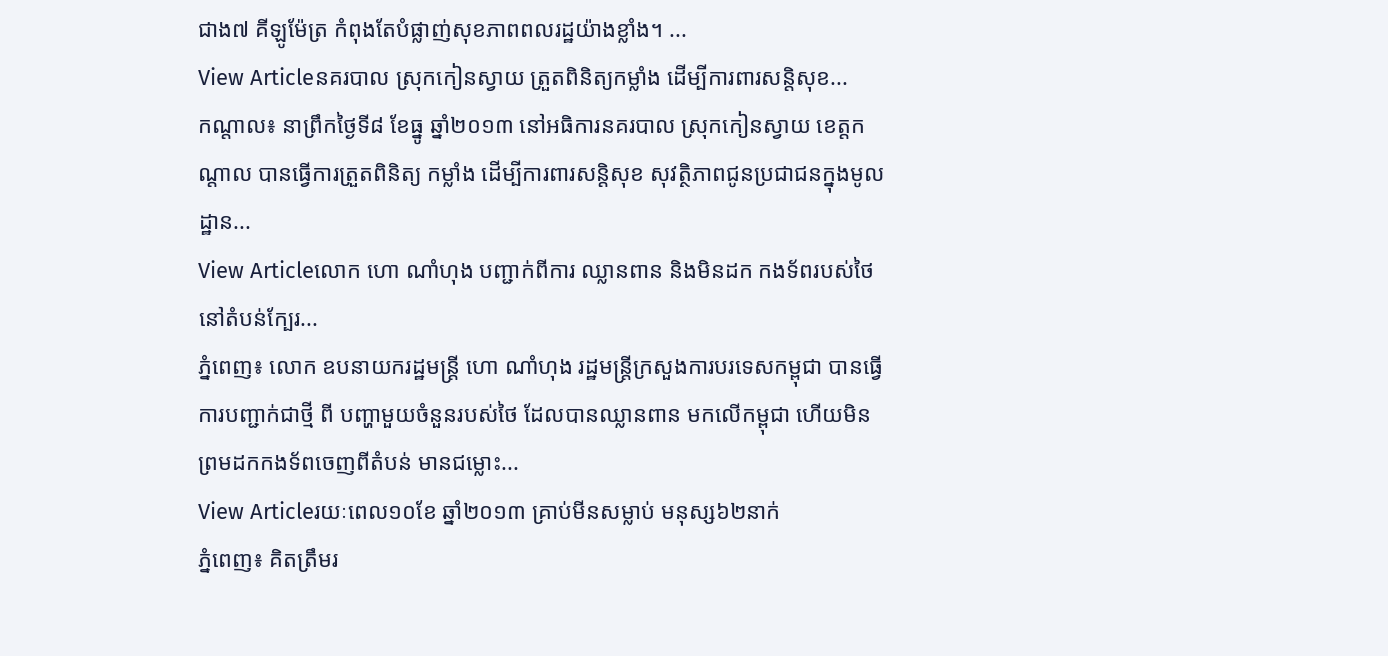ជាង៧ គីឡូម៉ែត្រ កំពុងតែបំផ្លាញ់សុខភាពពលរដ្ឋយ៉ាងខ្លាំង។ ...
View Articleនគរបាល ស្រុកកៀនស្វាយ ត្រួតពិនិត្យកម្លាំង ដើម្បីការពារសន្តិសុខ...
កណ្តាល៖ នាព្រឹកថ្ងៃទី៨ ខែធ្នូ ឆ្នាំ២០១៣ នៅអធិការនគរបាល ស្រុកកៀនស្វាយ ខេត្តកណ្តាល បានធ្វើការត្រួតពិនិត្យ កម្លាំង ដើម្បីការពារសន្តិសុខ សុវត្ថិភាពជូនប្រជាជនក្នុងមូលដ្ឋាន...
View Articleលោក ហោ ណាំហុង បញ្ជាក់ពីការ ឈ្លានពាន និងមិនដក កងទ័ពរបស់ថៃ នៅតំបន់ក្បែរ...
ភ្នំពេញ៖ លោក ឧបនាយករដ្ឋមន្រ្តី ហោ ណាំហុង រដ្ឋមន្រ្តីក្រសួងការបរទេសកម្ពុជា បានធ្វើការបញ្ជាក់ជាថ្មី ពី បញ្ហាមួយចំនួនរបស់ថៃ ដែលបានឈ្លានពាន មកលើកម្ពុជា ហើយមិនព្រមដកកងទ័ពចេញពីតំបន់ មានជម្លោះ...
View Articleរយៈពេល១០ខែ ឆ្នាំ២០១៣ គ្រាប់មីនសម្លាប់ មនុស្ស៦២នាក់
ភ្នំពេញ៖ គិតត្រឹមរ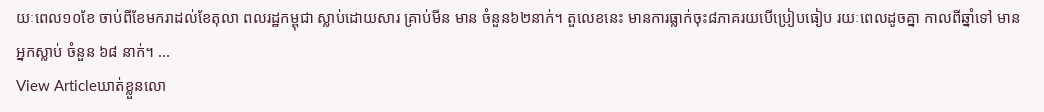យៈពេល១០ខែ ចាប់ពីខែមករាដល់ខែតុលា ពលរដ្ឋកម្ពុជា ស្លាប់ដោយសារ គ្រាប់មីន មាន ចំនួន៦២នាក់។ តួលេខនេះ មានការធ្លាក់ចុះ៨ភាគរយបើប្រៀបធៀប រយៈពេលដូចគ្នា កាលពីឆ្នាំទៅ មានអ្នកស្លាប់ ចំនួន ៦៨ នាក់។ ...
View Articleឃាត់ខ្លួនលោ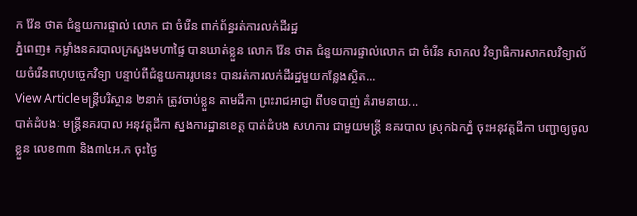ក វ៉ែន ថាត ជំនួយការផ្ទាល់ លោក ជា ចំរើន ពាក់ព័ន្ធរត់ការលក់ដីរដ្ឋ
ភ្នំពេញ៖ កម្លាំងនគរបាលក្រសួងមហាផ្ទៃ បានឃាត់ខ្លួន លោក វ៉ែន ថាត ជំនួយការផ្ទាល់លោក ជា ចំរើន សាកល វិទ្យាធិការសាកលវិទ្យាល័យចំរើនពហុបច្ចេកវិទ្យា បន្ទាប់ពីជំនួយការរូបនេះ បានរត់ការលក់ដីរដ្ឋមួយកន្លែងស្ថិត...
View Articleមន្រ្តីបរិស្ថាន ២នាក់ ត្រូវចាប់ខ្លួន តាមដីកា ព្រះរាជអាជ្ញា ពីបទបាញ់ គំរាមនាយ...
បាត់ដំបងៈ មន្រ្តីនគរបាល អនុវត្តដីកា ស្នងការដ្ឋានខេត្ត បាត់ដំបង សហការ ជាមួយមន្រ្តី នគរបាល ស្រុកឯកភ្នំ ចុះអនុវត្តដីកា បញ្ជាឲ្យចូលខ្លួន លេខ៣៣ និង៣៤អ.ក ចុះថ្ងៃ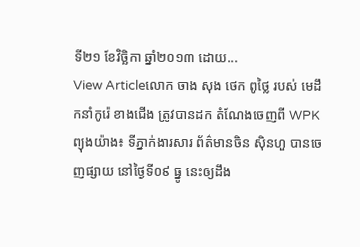ទី២១ ខែវិច្ឆិកា ឆ្នាំ២០១៣ ដោយ...
View Articleលោក ចាង សុង ថេក ពូថ្លៃ របស់ មេដឹកនាំកូរ៉េ ខាងជើង ត្រូវបានដក តំណែងចេញពី WPK
ព្យុងយ៉ាង៖ ទីភ្នាក់ងារសារ ព័ត៌មានចិន ស៊ិនហួ បានចេញផ្សាយ នៅថ្ងៃទី០៩ ធ្នូ នេះឲ្យដឹង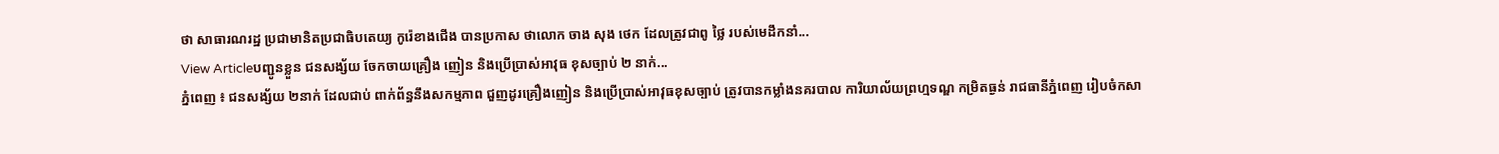ថា សាធារណរដ្ឋ ប្រជាមានិតប្រជាធិបតេយ្យ កូរ៉េខាងជើង បានប្រកាស ថាលោក ចាង សុង ថេក ដែលត្រូវជាពូ ថ្លៃ របស់មេដឹកនាំ...
View Articleបញ្ជូនខ្លួន ជនសង្ស័យ ចែកចាយគ្រឿង ញៀន និងប្រើប្រាស់អាវុធ ខុសច្បាប់ ២ នាក់...
ភ្នំពេញ ៖ ជនសង្ស័យ ២នាក់ ដែលជាប់ ពាក់ព័ន្ធនឹងសកម្មភាព ជួញដូរគ្រឿងញៀន និងប្រើប្រាស់អាវុធខុសច្បាប់ ត្រូវបានកម្លាំងនគរបាល ការិយាល័យព្រហ្មទណ្ឌ កម្រិតធ្ងន់ រាជធានីភ្នំពេញ រៀបចំកសា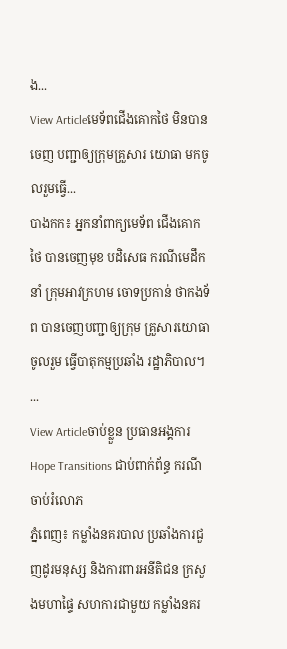ង...
View Articleមេទ័ពជើងគោកថៃ មិនបានចេញ បញ្ជាឲ្យក្រុមគ្រួសារ យោធា មកចូលរួមធ្វើ...
បាងកក៖ អ្នកនាំពាក្យមេទ័ព ជើងគោកថៃ បានចេញមុខ បដិសេធ ករណីមេដឹកនាំ ក្រុមអាវក្រហម ចោទប្រកាន់ ថាកងទ័ព បានចេញបញ្ជាឲ្យក្រុម គ្រួសារយោធាចូលរួម ធ្វើបាតុកម្មប្រឆាំង រដ្ឋាភិបាល។ ...
View Articleចាប់ខ្លួន ប្រធានអង្គការ Hope Transitions ជាប់ពាក់ព័ន្ធ ករណីចាប់រំលោភ
ភ្នំពេញ៖ កម្លាំងនគរបាល ប្រឆាំងការជួញដូរមនុស្ស និងការពារអនីតិជន ក្រសួងមហាផ្ទៃ សហការជាមួយ កម្លាំងនគរ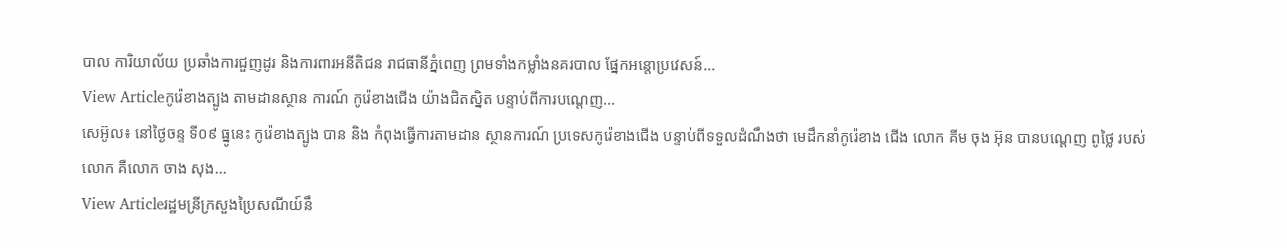បាល ការិយាល័យ ប្រឆាំងការជួញដូរ និងការពារអនីតិជន រាជធានីភ្នំពេញ ព្រមទាំងកម្លាំងនគរបាល ផ្នែកអន្តោប្រវេសន៍...
View Articleកូរ៉េខាងត្បូង តាមដានស្ថាន ការណ៍ កូរ៉េខាងជើង យ៉ាងជិតស្និត បន្ទាប់ពីការបណ្តេញ...
សេអ៊ូល៖ នៅថ្ងៃចន្ទ ទី០៩ ធ្នូនេះ កូរ៉េខាងត្បូង បាន និង កំពុងធ្វើការតាមដាន ស្ថានការណ៍ ប្រទេសកូរ៉េខាងជើង បន្ទាប់ពីទទួលដំណឹងថា មេដឹកនាំកូរ៉េខាង ជើង លោក គីម ចុង អ៊ុន បានបណ្ដេញ ពូថ្លៃ របស់លោក គឺលោក ចាង សុង...
View Articleរដ្ឋមន្រីក្រសួងប្រៃសណីយ៍នឹ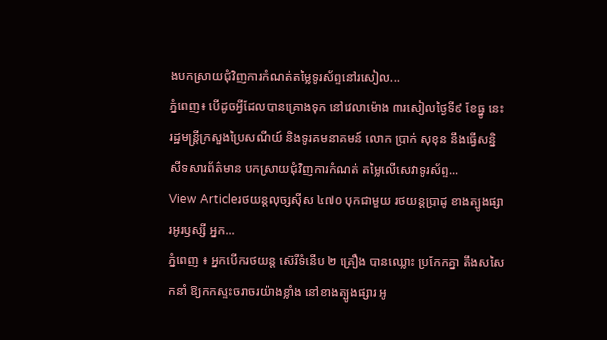ងបកស្រាយជុំវិញការកំណត់តម្លៃទូរស័ព្ទនៅរសៀល...
ភ្នំពេញ៖ បើដូចអ្វីដែលបានគ្រោងទុក នៅវេលាម៉ោង ៣រសៀលថ្ងៃទី៩ ខែធ្នូ នេះរដ្ឋមន្ត្រីក្រសួងប្រៃសណីយ៍ និងទូរគមនាគមន៍ លោក ប្រាក់ សុខុន នឹងធ្វើសន្និសីទសារព័ត៌មាន បកស្រាយជុំវិញការកំណត់ តម្លៃលើសេវាទូរស័ព្ទ...
View Articleរថយន្ដលុច្សស៊ីស ៤៧០ បុកជាមួយ រថយន្ដប្រាដូ ខាងត្បូងផ្សារអូរឫស្សី អ្នក...
ភ្នំពេញ ៖ អ្នកបើករថយន្ដ ស៊េរីទំនើប ២ គ្រឿង បានឈ្លោះ ប្រកែកគ្នា តឹងសសៃកនាំ ឱ្យកកស្ទះចរាចរយ៉ាងខ្លាំង នៅខាងត្បូងផ្សារ អូ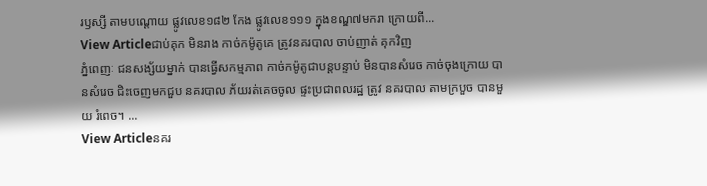រឫស្សី តាមបណ្ដោយ ផ្លូវលេខ១៨២ កែង ផ្លូវលេខ១១១ ក្នុងខណ្ឌ៧មករា ក្រោយពី...
View Articleជាប់គុក មិនរាង កាច់កម៉ូតូគេ ត្រូវនគរបាល ចាប់ញាត់ គុកវិញ
ភ្នំពេញៈ ជនសង្ស័យម្នាក់ បានធ្វើសកម្មភាព កាច់កម៉ូតូជាបន្តបន្ទាប់ មិនបានសំរេច កាច់ចុងក្រោយ បានសំរេច ជិះចេញមកជួប នគរបាល ភ័យរត់គេចចូល ផ្ទះប្រជាពលរដ្ឋ ត្រូវ នគរបាល តាមក្របួច បានមួយ រំពេច។ ...
View Articleនគរ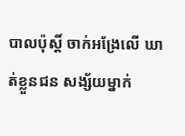បាលប៉ុស្តិ៍ ចាក់អង្រែលើ ឃាត់ខ្លួនជន សង្ស័យម្នាក់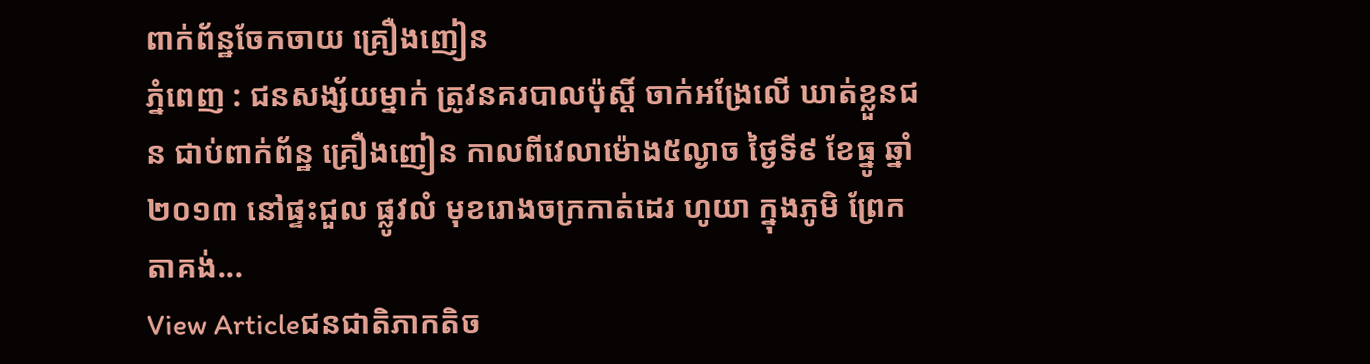ពាក់ព័ន្ឋចែកចាយ គ្រឿងញៀន
ភ្នំពេញ : ជនសង្ស័យម្នាក់ ត្រូវនគរបាលប៉ុស្តិ៍ ចាក់អង្រែលើ ឃាត់ខ្លួនជន ជាប់ពាក់ព័ន្ឋ គ្រឿងញៀន កាលពីវេលាម៉ោង៥ល្ងាច ថ្ងៃទី៩ ខែធ្នូ ឆ្នាំ២០១៣ នៅផ្ទះជួល ផ្លូវលំ មុខរោងចក្រកាត់ដេរ ហូយា ក្នុងភូមិ ព្រែកតាគង់...
View Articleជនជាតិភាកតិច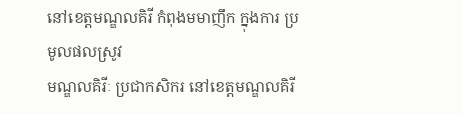នៅខេត្តមណ្ឌលគិរី កំពុងមមាញឹក ក្នុងការ ប្រមូលផលស្រូវ
មណ្ឌលគិរីៈ ប្រជាកសិករ នៅខេត្តមណ្ឌលគិរី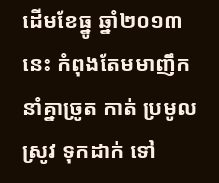ដើមខែធ្នូ ឆ្នាំ២០១៣នេះ កំពុងតែមមាញឹក នាំគ្នាច្រូត កាត់ ប្រមូលស្រូវ ទុកដាក់ ទៅ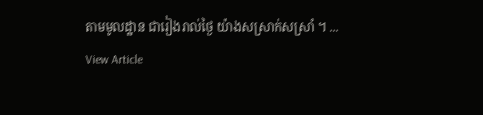តាមមូលដ្ឋាន ជារៀងរាល់ថ្ងៃ យ៉ាងសស្រាក់សស្រាំ ។ ...
View Article